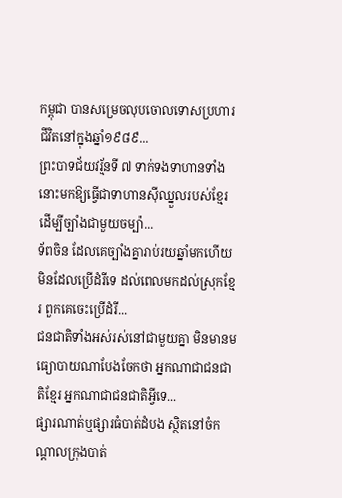កម្ពុជា បានសម្រេចលុបចោលទោសប្រហារជីវិតនៅក្នុងឆ្នាំ១៩៨៩...
ព្រះបាទជ័យវរ្ម័នទី ៧ ទាក់ទងទាហានទាំងនោះមកឱ្យធ្វើជាទាហានស៊ីឈ្នួលរបស់ខ្មែរ ដើម្បីច្បាំងជាមួយចម្ប៉ា...
ទ័ពចិន ដែលគេច្បាំងគ្នារាប់រយឆ្នាំមកហើយ មិនដែលប្រើដំរីទេ ដល់ពេលមកដល់ស្រុកខ្មែរ ពួកគេចេះប្រើដំរី...
ជនជាតិទាំងអស់រស់នៅជាមួយគ្នា មិនមានមធ្យោបាយណាបែងចែកថា អ្នកណាជាជនជាតិខ្មែរ អ្នកណាជាជនជាតិអ្វីទេ...
ផ្សារណាត់ឬផ្សារធំបាត់ដំបង ស្ថិតនៅចំកណ្តាលក្រុងបាត់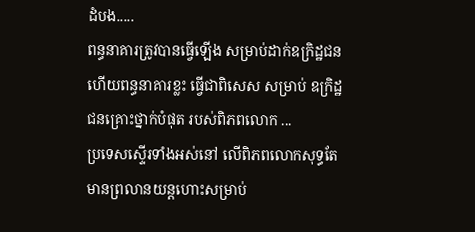ដំបង.....
ពន្ធនាគារត្រូវបានធ្វើឡើង សម្រាប់ដាក់ឧក្រិដ្ឋជន ហើយពន្ធនាគារខ្លះ ធ្វើជាពិសេស សម្រាប់ ឧក្រិដ្ឋជនគ្រោះថ្នាក់បំផុត របស់ពិភពលោក ...
ប្រទេសស្ទើរទាំងអស់នៅ លើពិភពលោកសុទ្ធតែមានព្រលានយន្តហោះសម្រាប់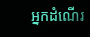អ្នកដំណើរ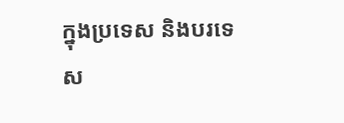ក្នុងប្រទេស និងបរទេស